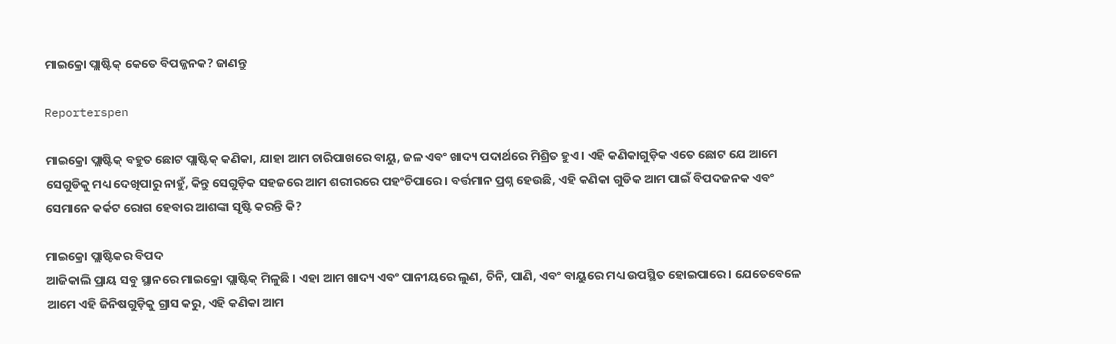ମାଇକ୍ରୋ ପ୍ଲାଷ୍ଟିକ୍ କେତେ ବିପଜ୍ଜନକ? ଜାଣନ୍ତୁ

Reporterspen

ମାଇକ୍ରୋ ପ୍ଲାଷ୍ଟିକ୍ ବହୁତ ଛୋଟ ପ୍ଲାଷ୍ଟିକ୍ କଣିକା, ଯାହା ଆମ ଚାରିପାଖରେ ବାୟୁ, ଜଳ ଏବଂ ଖାଦ୍ୟ ପଦାର୍ଥରେ ମିଶ୍ରିତ ହୁଏ । ଏହି କଣିକାଗୁଡ଼ିକ ଏତେ ଛୋଟ ଯେ ଆମେ ସେଗୁଡିକୁ ମଧ୍ୟ ଦେଖିପାରୁ ନାହୁଁ, କିନ୍ତୁ ସେଗୁଡ଼ିକ ସହଜରେ ଆମ ଶରୀରରେ ପହଂଚିପାରେ । ବର୍ତ୍ତମାନ ପ୍ରଶ୍ନ ହେଉଛି, ଏହି କଣିକା ଗୁଡିକ ଆମ ପାଇଁ ବିପଦଜନକ ଏବଂ ସେମାନେ କର୍କଟ ରୋଗ ହେବାର ଆଶଙ୍କା ସୃଷ୍ଟି କରନ୍ତି କି?

ମାଇକ୍ରୋ ପ୍ଲାଷ୍ଟିକର ବିପଦ
ଆଜିକାଲି ପ୍ରାୟ ସବୁ ସ୍ଥାନରେ ମାଇକ୍ରୋ ପ୍ଲାଷ୍ଟିକ୍ ମିଳୁଛି । ଏହା ଆମ ଖାଦ୍ୟ ଏବଂ ପାନୀୟରେ ଲୁଣ, ଚିନି, ପାଣି, ଏବଂ ବାୟୁରେ ମଧ୍ୟ ଉପସ୍ଥିତ ହୋଇପାରେ । ଯେତେବେଳେ ଆମେ ଏହି ଜିନିଷଗୁଡ଼ିକୁ ଗ୍ରାସ କରୁ, ଏହି କଣିକା ଆମ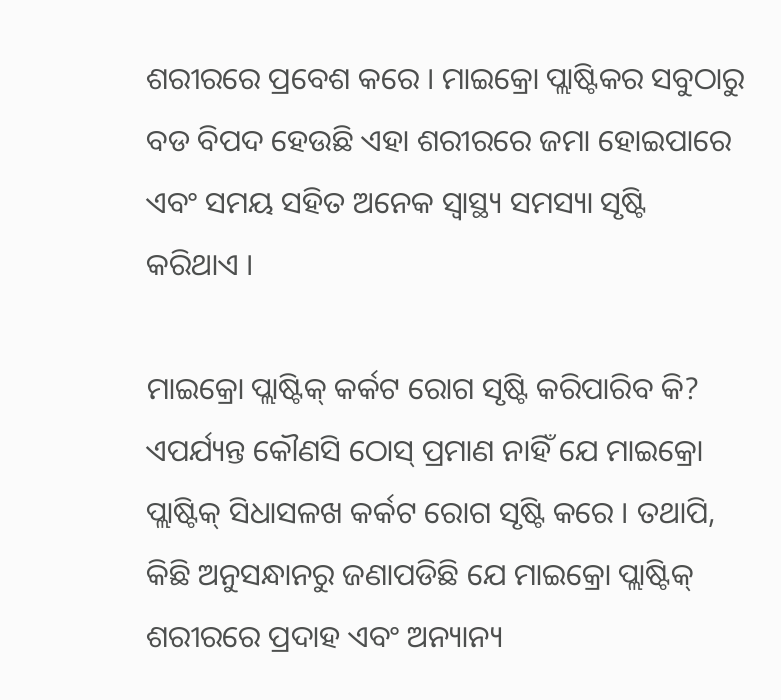ଶରୀରରେ ପ୍ରବେଶ କରେ । ମାଇକ୍ରୋ ପ୍ଲାଷ୍ଟିକର ସବୁଠାରୁ ବଡ ବିପଦ ହେଉଛି ଏହା ଶରୀରରେ ଜମା ହୋଇପାରେ ଏବଂ ସମୟ ସହିତ ଅନେକ ସ୍ୱାସ୍ଥ୍ୟ ସମସ୍ୟା ସୃଷ୍ଟି କରିଥାଏ ।

ମାଇକ୍ରୋ ପ୍ଲାଷ୍ଟିକ୍ କର୍କଟ ରୋଗ ସୃଷ୍ଟି କରିପାରିବ କି?
ଏପର୍ଯ୍ୟନ୍ତ କୌଣସି ଠୋସ୍ ପ୍ରମାଣ ନାହିଁ ଯେ ମାଇକ୍ରୋ ପ୍ଲାଷ୍ଟିକ୍ ସିଧାସଳଖ କର୍କଟ ରୋଗ ସୃଷ୍ଟି କରେ । ତଥାପି, କିଛି ଅନୁସନ୍ଧାନରୁ ଜଣାପଡିଛି ଯେ ମାଇକ୍ରୋ ପ୍ଲାଷ୍ଟିକ୍ ଶରୀରରେ ପ୍ରଦାହ ଏବଂ ଅନ୍ୟାନ୍ୟ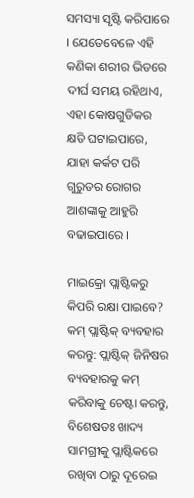ସମସ୍ୟା ସୃଷ୍ଟି କରିପାରେ । ଯେତେବେଳେ ଏହି କଣିକା ଶରୀର ଭିତରେ ଦୀର୍ଘ ସମୟ ରହିଥାଏ, ଏହା କୋଷଗୁଡିକର କ୍ଷତି ଘଟାଇପାରେ, ଯାହା କର୍କଟ ପରି ଗୁରୁତର ରୋଗର ଆଶଙ୍କାକୁ ଆହୁରି ବଢାଇପାରେ ।

ମାଇକ୍ରୋ ପ୍ଲାଷ୍ଟିକରୁ କିପରି ରକ୍ଷା ପାଇବେ?
କମ୍ ପ୍ଲାଷ୍ଟିକ୍ ବ୍ୟବହାର କରନ୍ତୁ: ପ୍ଲାଷ୍ଟିକ୍ ଜିନିଷର ବ୍ୟବହାରକୁ କମ୍ କରିବାକୁ ଚେଷ୍ଟା କରନ୍ତୁ, ବିଶେଷତଃ ଖାଦ୍ୟ ସାମଗ୍ରୀକୁ ପ୍ଲାଷ୍ଟିକରେ ରଖିବା ଠାରୁ ଦୂରେଇ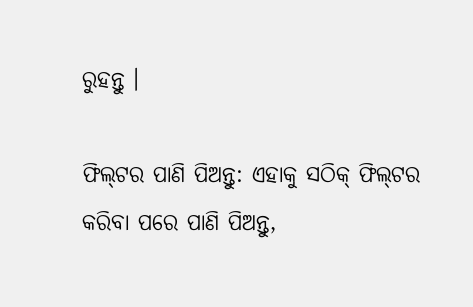ରୁହନ୍ତୁ ।

ଫିଲ୍‌ଟର ପାଣି ପିଅନ୍ତୁ: ଏହାକୁ ସଠିକ୍ ଫିଲ୍‌ଟର କରିବା ପରେ ପାଣି ପିଅନ୍ତୁ,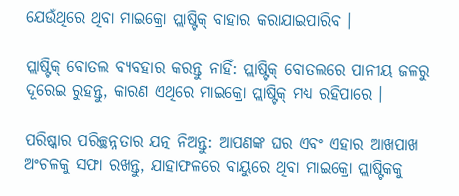ଯେଉଁଥିରେ ଥିବା ମାଇକ୍ରୋ ପ୍ଲାଷ୍ଟିକ୍ ବାହାର କରାଯାଇପାରିବ ।

ପ୍ଲାଷ୍ଟିକ୍ ବୋତଲ ବ୍ୟବହାର କରନ୍ତୁ ନାହିଁ: ପ୍ଲାଷ୍ଟିକ୍ ବୋତଲରେ ପାନୀୟ ଜଳରୁ ଦୂରେଇ ରୁହନ୍ତୁ, କାରଣ ଏଥିରେ ମାଇକ୍ରୋ ପ୍ଲାଷ୍ଟିକ୍ ମଧ୍ୟ ରହିପାରେ ।

ପରିଷ୍କାର ପରିଚ୍ଛନ୍ନତାର ଯତ୍ନ ନିଅନ୍ତୁ: ଆପଣଙ୍କ ଘର ଏବଂ ଏହାର ଆଖପାଖ ଅଂଚଳକୁ ସଫା ରଖନ୍ତୁ, ଯାହାଫଳରେ ବାୟୁରେ ଥିବା ମାଇକ୍ରୋ ପ୍ଲାଷ୍ଟିକକୁ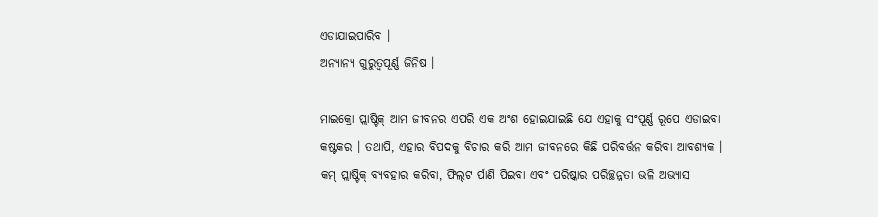ଏଡାଯାଇପାରିବ ।
ଅନ୍ୟାନ୍ୟ ଗୁରୁତ୍ୱପୂର୍ଣ୍ଣ ଜିନିଷ ।

ମାଇକ୍ରୋ ପ୍ଲାଷ୍ଟିକ୍ ଆମ ଜୀବନର ଏପରି ଏକ ଅଂଶ ହୋଇଯାଇଛି ଯେ ଏହାକୁ ସଂପୂର୍ଣ୍ଣ ରୂପେ ଏଡାଇବା କଷ୍ଟକର । ତଥାପି, ଏହାର ବିପଦକୁ ବିଚାର କରି ଆମ ଜୀବନରେ କିଛି ପରିବର୍ତ୍ତନ କରିବା ଆବଶ୍ୟକ । କମ୍ ପ୍ଲାଷ୍ଟିକ୍ ବ୍ୟବହାର କରିବା, ଫିଲ୍‌ଟ ର୍ପାଣି ପିଇବା ଏବଂ ପରିଷ୍କାର ପରିଚ୍ଛନ୍ନତା ଭଳି ଅଭ୍ୟାସ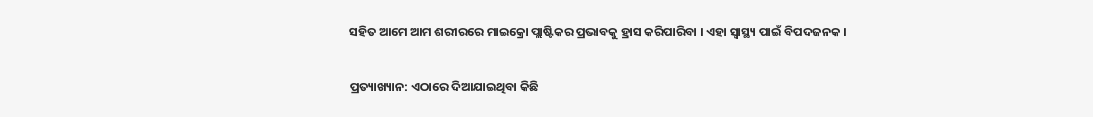ସହିତ ଆମେ ଆମ ଶରୀରରେ ମାଇକ୍ରୋ ପ୍ଲାଷ୍ଟିକର ପ୍ରଭାବକୁ ହ୍ରାସ କରିପାରିବା । ଏହା ସ୍ୱାସ୍ଥ୍ୟ ପାଇଁ ବିପଦଜନକ ।

ପ୍ରତ୍ୟାଖ୍ୟାନ: ଏଠାରେ ଦିଆଯାଇଥିବା କିଛି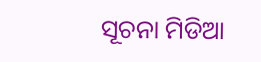ସୂଚନା ମିଡିଆ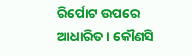ରିର୍ପୋଟ ଉପରେ ଆଧାରିତ । କୌଣସି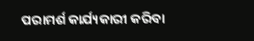ପରାମର୍ଶ କାର୍ଯ୍ୟକାରୀ କରିବା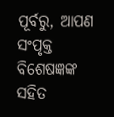ପୂର୍ବରୁ, ଆପଣ ସଂପୃକ୍ତ ବିଶେଷଜ୍ଞଙ୍କ ସହିତ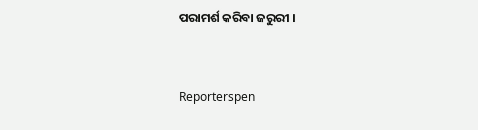ପରାମର୍ଶ କରିବା ଜରୁରୀ ।


Reporterspen